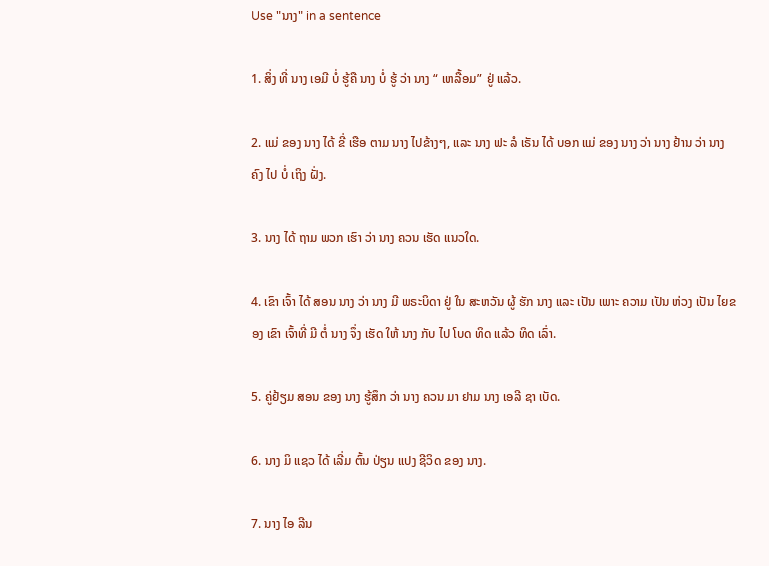Use "ນາງ" in a sentence

1. ສິ່ງ ທີ່ ນາງ ເອມີ ບໍ່ ຮູ້ຄື ນາງ ບໍ່ ຮູ້ ວ່າ ນາງ “ ເຫລື້ອມ” ຢູ່ ແລ້ວ.

2. ແມ່ ຂອງ ນາງ ໄດ້ ຂີ່ ເຮືອ ຕາມ ນາງ ໄປຂ້າງໆ, ແລະ ນາງ ຟະ ລໍ ເຣັນ ໄດ້ ບອກ ແມ່ ຂອງ ນາງ ວ່າ ນາງ ຢ້ານ ວ່າ ນາງ ຄົງ ໄປ ບໍ່ ເຖິງ ຝັ່ງ.

3. ນາງ ໄດ້ ຖາມ ພວກ ເຮົາ ວ່າ ນາງ ຄວນ ເຮັດ ແນວໃດ.

4. ເຂົາ ເຈົ້າ ໄດ້ ສອນ ນາງ ວ່າ ນາງ ມີ ພຣະບິດາ ຢູ່ ໃນ ສະຫວັນ ຜູ້ ຮັກ ນາງ ແລະ ເປັນ ເພາະ ຄວາມ ເປັນ ຫ່ວງ ເປັນ ໄຍຂອງ ເຂົາ ເຈົ້າທີ່ ມີ ຕໍ່ ນາງ ຈຶ່ງ ເຮັດ ໃຫ້ ນາງ ກັບ ໄປ ໂບດ ທິດ ແລ້ວ ທິດ ເລົ່າ.

5. ຄູ່ຢ້ຽມ ສອນ ຂອງ ນາງ ຮູ້ສຶກ ວ່າ ນາງ ຄວນ ມາ ຢາມ ນາງ ເອລີ ຊາ ເບັດ.

6. ນາງ ມິ ແຊວ ໄດ້ ເລີ່ມ ຕົ້ນ ປ່ຽນ ແປງ ຊີວິດ ຂອງ ນາງ.

7. ນາງ ໄອ ລີນ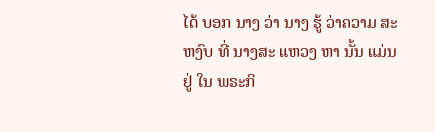ໄດ້ ບອກ ນາງ ວ່າ ນາງ ຮູ້ ວ່າຄວາມ ສະຫງົບ ທີ່ ນາງສະ ແຫວງ ຫາ ນັ້ນ ແມ່ນ ຢູ່ ໃນ ພຣະກິ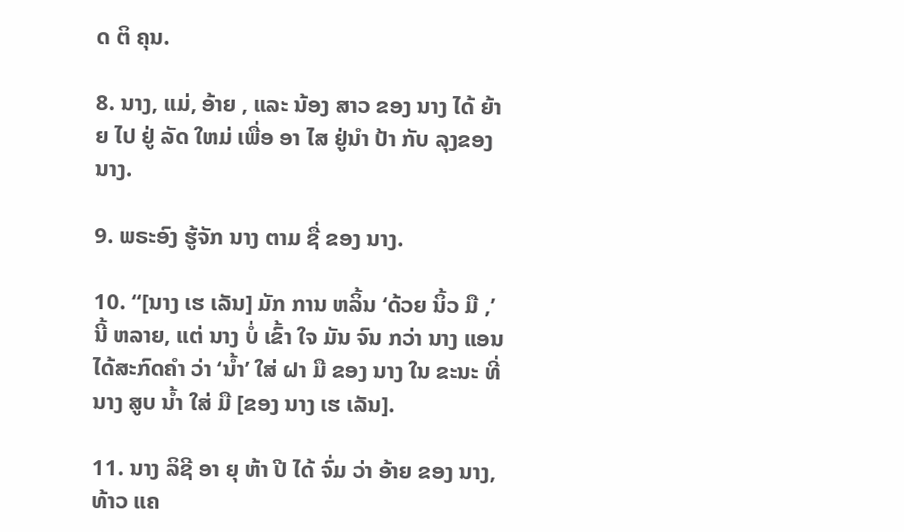ດ ຕິ ຄຸນ.

8. ນາງ, ແມ່, ອ້າຍ , ແລະ ນ້ອງ ສາວ ຂອງ ນາງ ໄດ້ ຍ້າຍ ໄປ ຢູ່ ລັດ ໃຫມ່ ເພື່ອ ອາ ໄສ ຢູ່ນໍາ ປ້າ ກັບ ລຸງຂອງ ນາງ.

9. ພຣະອົງ ຮູ້ຈັກ ນາງ ຕາມ ຊື່ ຂອງ ນາງ.

10. “[ນາງ ເຮ ເລັນ] ມັກ ການ ຫລິ້ນ ‘ດ້ວຍ ນິ້ວ ມື ,’ ນີ້ ຫລາຍ, ແຕ່ ນາງ ບໍ່ ເຂົ້າ ໃຈ ມັນ ຈົນ ກວ່າ ນາງ ແອນ ໄດ້ສະກົດຄໍາ ວ່າ ‘ນ້ຳ’ ໃສ່ ຝາ ມື ຂອງ ນາງ ໃນ ຂະນະ ທີ່ ນາງ ສູບ ນ້ຳ ໃສ່ ມື [ຂອງ ນາງ ເຮ ເລັນ].

11. ນາງ ລິຊີ ອາ ຍຸ ຫ້າ ປີ ໄດ້ ຈົ່ມ ວ່າ ອ້າຍ ຂອງ ນາງ, ທ້າວ ແຄ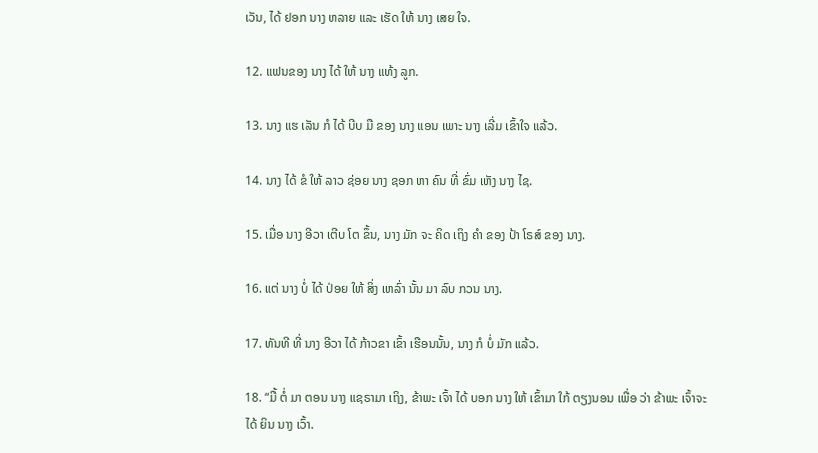ເວັນ, ໄດ້ ຢອກ ນາງ ຫລາຍ ແລະ ເຮັດ ໃຫ້ ນາງ ເສຍ ໃຈ.

12. ແຟນຂອງ ນາງ ໄດ້ ໃຫ້ ນາງ ແທ້ງ ລູກ.

13. ນາງ ແຮ ເລັນ ກໍ ໄດ້ ບີບ ມື ຂອງ ນາງ ແອນ ເພາະ ນາງ ເລີ່ມ ເຂົ້າໃຈ ແລ້ວ.

14. ນາງ ໄດ້ ຂໍ ໃຫ້ ລາວ ຊ່ອຍ ນາງ ຊອກ ຫາ ຄົນ ທີ່ ຂົ່ມ ເຫັງ ນາງ ໄຊ.

15. ເມື່ອ ນາງ ອີວາ ເຕີບ ໂຕ ຂຶ້ນ, ນາງ ມັກ ຈະ ຄິດ ເຖິງ ຄໍາ ຂອງ ປ້າ ໂຣສ໌ ຂອງ ນາງ.

16. ແຕ່ ນາງ ບໍ່ ໄດ້ ປ່ອຍ ໃຫ້ ສິ່ງ ເຫລົ່າ ນັ້ນ ມາ ລົບ ກວນ ນາງ.

17. ທັນທີ ທີ່ ນາງ ອີວາ ໄດ້ ກ້າວຂາ ເຂົ້າ ເຮືອນນັ້ນ, ນາງ ກໍ ບໍ່ ມັກ ແລ້ວ.

18. “ມື້ ຕໍ່ ມາ ຕອນ ນາງ ແຊຣາມາ ເຖິງ, ຂ້າພະ ເຈົ້າ ໄດ້ ບອກ ນາງ ໃຫ້ ເຂົ້າມາ ໃກ້ ຕຽງນອນ ເພື່ອ ວ່າ ຂ້າພະ ເຈົ້າຈະ ໄດ້ ຍິນ ນາງ ເວົ້າ.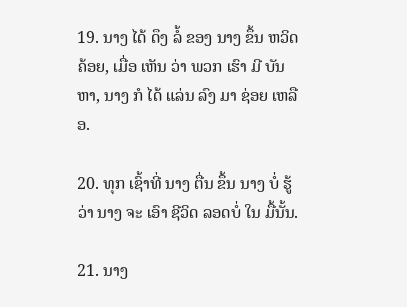19. ນາງ ໄດ້ ດຶງ ລໍ້ ຂອງ ນາງ ຂຶ້ນ ຫວິດ ຄ້ອຍ, ເມື່ອ ເຫັນ ວ່າ ພວກ ເຮົາ ມີ ບັນຫາ, ນາງ ກໍ ໄດ້ ແລ່ນ ລົງ ມາ ຊ່ອຍ ເຫລືອ.

20. ທຸກ ເຊົ້າທີ່ ນາງ ຕື່ນ ຂຶ້ນ ນາງ ບໍ່ ຮູ້ ວ່າ ນາງ ຈະ ເອົາ ຊີວິດ ລອດບໍ່ ໃນ ມື້ນັ້ນ.

21. ນາງ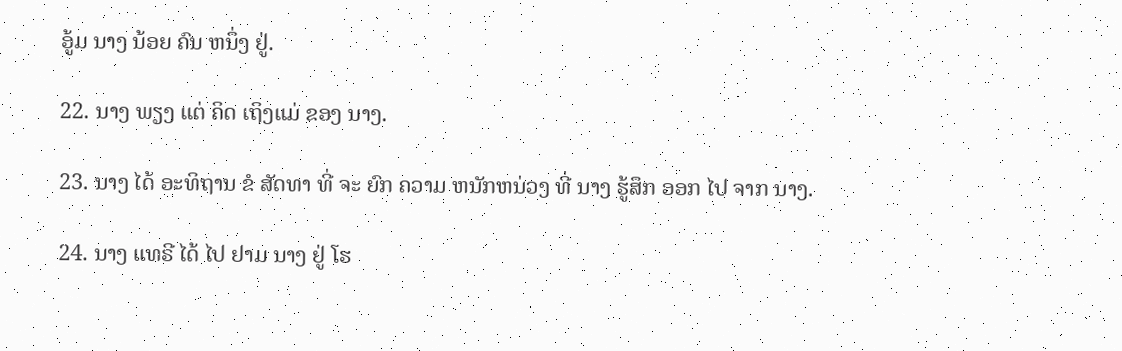ອູ້ມ ນາງ ນ້ອຍ ຄົນ ຫນຶ່ງ ຢູ່.

22. ນາງ ພຽງ ແຕ່ ຄິດ ເຖິງແມ່ ຂອງ ນາງ.

23. ນາງ ໄດ້ ອະທິຖານ ຂໍ ສັດທາ ທີ່ ຈະ ຍົກ ຄວາມ ຫນັກຫນ່ວງ ທີ່ ນາງ ຮູ້ສຶກ ອອກ ໄປ ຈາກ ນາງ.

24. ນາງ ແທຣີ ໄດ້ ໄປ ຢາມ ນາງ ຢູ່ ໂຮ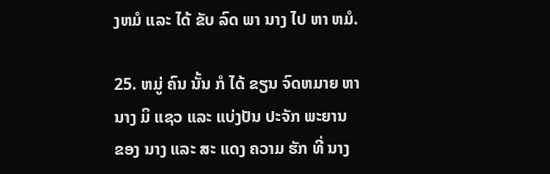ງຫມໍ ແລະ ໄດ້ ຂັບ ລົດ ພາ ນາງ ໄປ ຫາ ຫມໍ.

25. ຫມູ່ ຄົນ ນັ້ນ ກໍ ໄດ້ ຂຽນ ຈົດຫມາຍ ຫາ ນາງ ມິ ແຊວ ແລະ ແບ່ງປັນ ປະຈັກ ພະຍານ ຂອງ ນາງ ແລະ ສະ ແດງ ຄວາມ ຮັກ ທີ່ ນາງ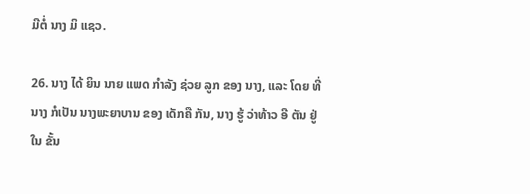ມີຕໍ່ ນາງ ມິ ແຊວ.

26. ນາງ ໄດ້ ຍິນ ນາຍ ແພດ ກໍາລັງ ຊ່ວຍ ລູກ ຂອງ ນາງ, ແລະ ໂດຍ ທີ່ ນາງ ກໍເປັນ ນາງພະຍາບານ ຂອງ ເດັກຄື ກັນ, ນາງ ຮູ້ ວ່າທ້າວ ອີ ຕັນ ຢູ່ ໃນ ຂັ້ນ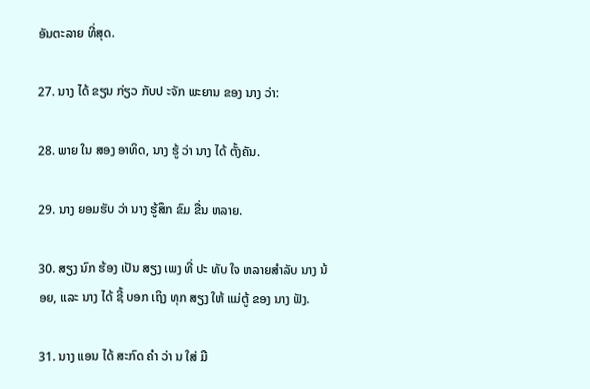ອັນຕະລາຍ ທີ່ສຸດ.

27. ນາງ ໄດ້ ຂຽນ ກ່ຽວ ກັບປ ະຈັກ ພະຍານ ຂອງ ນາງ ວ່າ:

28. ພາຍ ໃນ ສອງ ອາທິດ, ນາງ ຮູ້ ວ່າ ນາງ ໄດ້ ຕັ້ງຄັນ.

29. ນາງ ຍອມຮັບ ວ່າ ນາງ ຮູ້ສຶກ ຂົມ ຂື່ນ ຫລາຍ.

30. ສຽງ ນົກ ຮ້ອງ ເປັນ ສຽງ ເພງ ທີ່ ປະ ທັບ ໃຈ ຫລາຍສໍາລັບ ນາງ ນ້ອຍ, ແລະ ນາງ ໄດ້ ຊີ້ ບອກ ເຖິງ ທຸກ ສຽງ ໃຫ້ ແມ່ຕູ້ ຂອງ ນາງ ຟັງ.

31. ນາງ ແອນ ໄດ້ ສະກົດ ຄໍາ ວ່າ ນ ໃສ່ ມື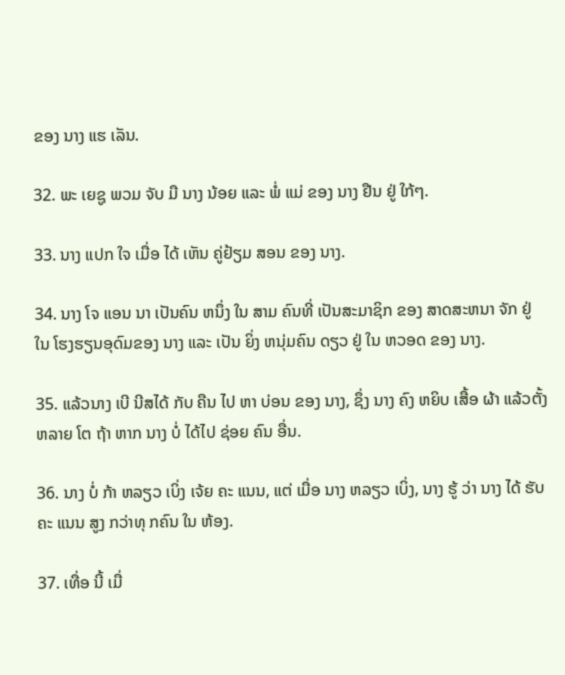ຂອງ ນາງ ແຮ ເລັນ.

32. ພະ ເຍຊູ ພວມ ຈັບ ມື ນາງ ນ້ອຍ ແລະ ພໍ່ ແມ່ ຂອງ ນາງ ຢືນ ຢູ່ ໃກ້ໆ.

33. ນາງ ແປກ ໃຈ ເມື່ອ ໄດ້ ເຫັນ ຄູ່ຢ້ຽມ ສອນ ຂອງ ນາງ.

34. ນາງ ໂຈ ແອນ ນາ ເປັນຄົນ ຫນຶ່ງ ໃນ ສາມ ຄົນທີ່ ເປັນສະມາຊິກ ຂອງ ສາດສະຫນາ ຈັກ ຢູ່ ໃນ ໂຮງຮຽນອຸດົມຂອງ ນາງ ແລະ ເປັນ ຍິ່ງ ຫນຸ່ມຄົນ ດຽວ ຢູ່ ໃນ ຫວອດ ຂອງ ນາງ.

35. ແລ້ວນາງ ເບີ ນີສໄດ້ ກັບ ຄືນ ໄປ ຫາ ບ່ອນ ຂອງ ນາງ, ຊຶ່ງ ນາງ ຄົງ ຫຍິບ ເສື້ອ ຜ້າ ແລ້ວຕັ້ງ ຫລາຍ ໂຕ ຖ້າ ຫາກ ນາງ ບໍ່ ໄດ້ໄປ ຊ່ອຍ ຄົນ ອື່ນ.

36. ນາງ ບໍ່ ກ້າ ຫລຽວ ເບິ່ງ ເຈ້ຍ ຄະ ແນນ, ແຕ່ ເມື່ອ ນາງ ຫລຽວ ເບິ່ງ, ນາງ ຮູ້ ວ່າ ນາງ ໄດ້ ຮັບ ຄະ ແນນ ສູງ ກວ່າທຸ ກຄົນ ໃນ ຫ້ອງ.

37. ເທື່ອ ນີ້ ເມື່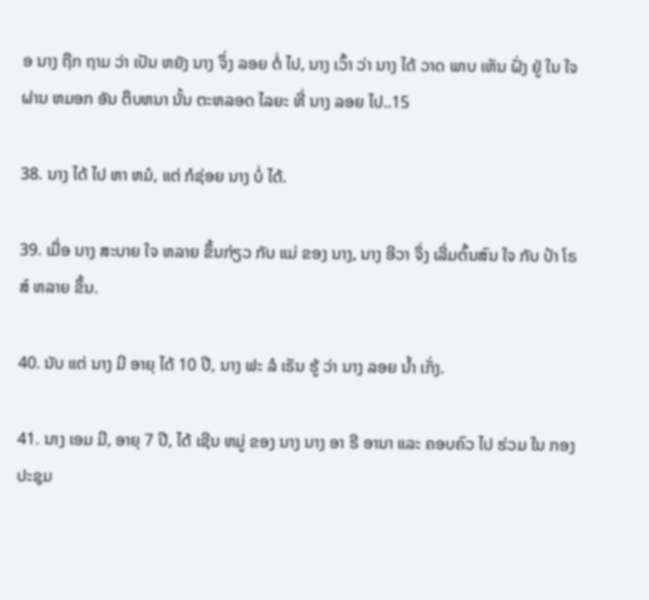ອ ນາງ ຖືກ ຖາມ ວ່າ ເປັນ ຫຍັງ ນາງ ຈຶ່ງ ລອຍ ຕໍ່ ໄປ, ນາງ ເວົ້າ ວ່າ ນາງ ໄດ້ ວາດ ພາບ ເຫັນ ຝັ່ງ ຢູ່ ໃນ ໃຈ ຜ່ານ ຫມອກ ອັນ ຕຶບຫນາ ນັ້ນ ຕະຫລອດ ໄລຍະ ທີ່ ນາງ ລອຍ ໄປ..15

38. ນາງ ໄດ້ ໄປ ຫາ ຫມໍ, ແຕ່ ກໍຊ່ອຍ ນາງ ບໍ່ ໄດ້.

39. ເມື່ອ ນາງ ສະບາຍ ໃຈ ຫລາຍ ຂຶ້ນກ່ຽວ ກັບ ແມ່ ຂອງ ນາງ, ນາງ ອີວາ ຈຶ່ງ ເລີ່ມຕົ້ນສົນ ໃຈ ກັບ ປ້າ ໂຣສ໌ ຫລາຍ ຂຶ້ນ.

40. ນັບ ແຕ່ ນາງ ມີ ອາຍຸ ໄດ້ 10 ປີ, ນາງ ຟະ ລໍ ເຣັນ ຮູ້ ວ່າ ນາງ ລອຍ ນ້ຳ ເກັ່ງ.

41. ນາງ ເອມ ມີ, ອາຍຸ 7 ປີ, ໄດ້ ເຊີນ ຫມູ່ ຂອງ ນາງ ນາງ ອາ ຣີ ອານາ ແລະ ຄອບຄົວ ໄປ ຮ່ວມ ໃນ ກອງ ປະຊຸມ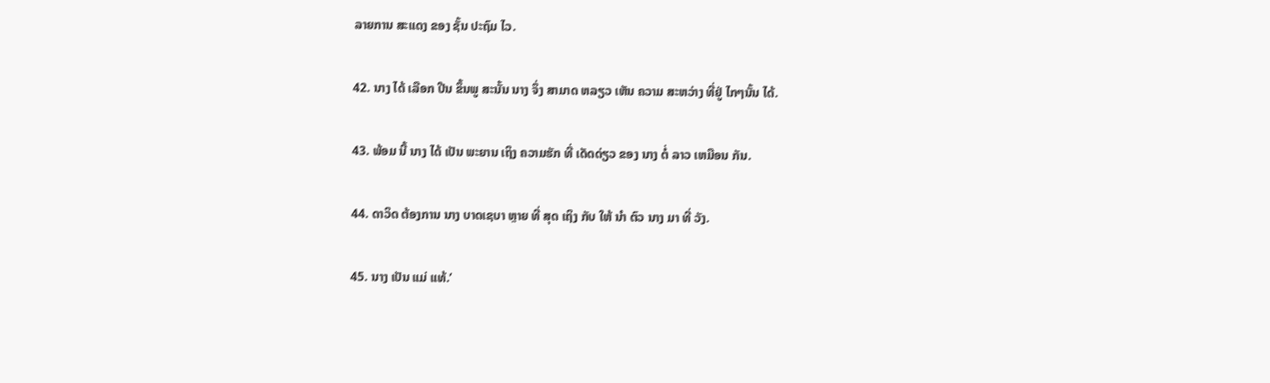ລາຍການ ສະແດງ ຂອງ ຊັ້ນ ປະຖົມ ໄວ.

42. ນາງ ໄດ້ ເລືອກ ປີນ ຂຶ້ນພູ ສະນັ້ນ ນາງ ຈຶ່ງ ສາມາດ ຫລຽວ ເຫັນ ຄວາມ ສະຫວ່າງ ທີ່ຢູ່ ໄກໆນັ້ນ ໄດ້.

43. ພ້ອມ ນີ້ ນາງ ໄດ້ ເປັນ ພະຍານ ເຖິງ ຄວາມຮັກ ທີ່ ເດັດດ່ຽວ ຂອງ ນາງ ຕໍ່ ລາວ ເຫມືອນ ກັນ.

44. ດາວິດ ຕ້ອງການ ນາງ ບາດເຊບາ ຫຼາຍ ທີ່ ສຸດ ເຖິງ ກັບ ໃຫ້ ນໍາ ຕົວ ນາງ ມາ ທີ່ ວັງ.

45. ນາງ ເປັນ ແມ່ ແທ້.’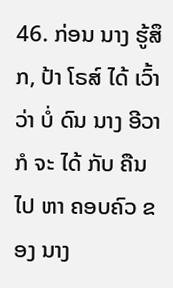46. ກ່ອນ ນາງ ຮູ້ສຶກ, ປ້າ ໂຣສ໌ ໄດ້ ເວົ້າວ່າ ບໍ່ ດົນ ນາງ ອີວາ ກໍ ຈະ ໄດ້ ກັບ ຄືນ ໄປ ຫາ ຄອບຄົວ ຂອງ ນາງ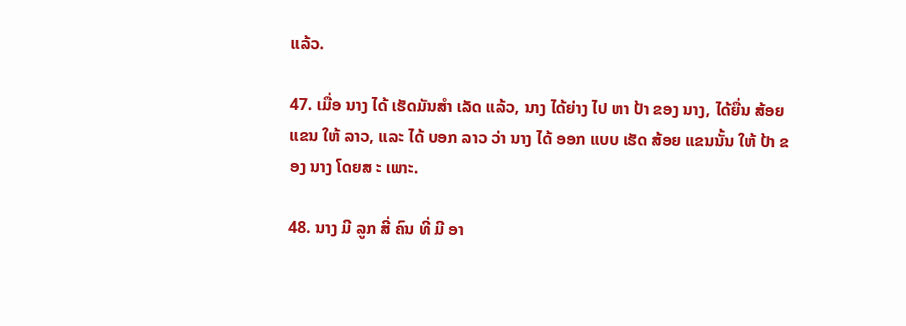ແລ້ວ.

47. ເມື່ອ ນາງ ໄດ້ ເຮັດມັນສໍາ ເລັດ ແລ້ວ, ນາງ ໄດ້ຍ່າງ ໄປ ຫາ ປ້າ ຂອງ ນາງ, ໄດ້ຍື່ນ ສ້ອຍ ແຂນ ໃຫ້ ລາວ, ແລະ ໄດ້ ບອກ ລາວ ວ່າ ນາງ ໄດ້ ອອກ ແບບ ເຮັດ ສ້ອຍ ແຂນນັ້ນ ໃຫ້ ປ້າ ຂອງ ນາງ ໂດຍສ ະ ເພາະ.

48. ນາງ ມີ ລູກ ສີ່ ຄົນ ທີ່ ມີ ອາ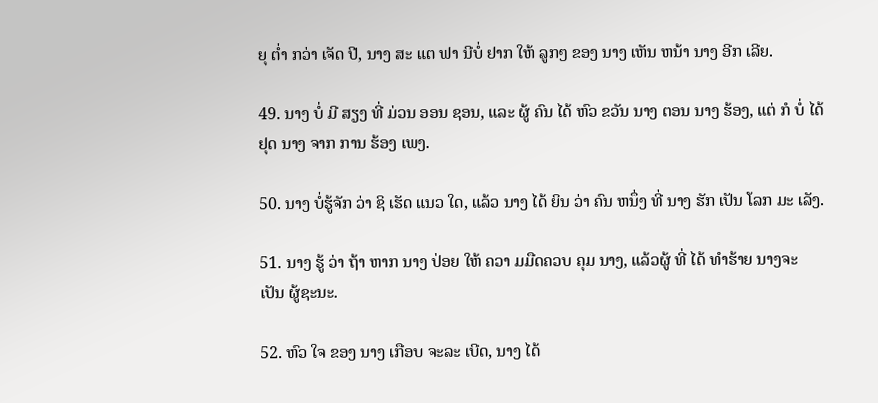ຍຸ ຕ່ຳ ກວ່າ ເຈັດ ປີ, ນາງ ສະ ແຕ ຟາ ນີບໍ່ ຢາກ ໃຫ້ ລູກໆ ຂອງ ນາງ ເຫັນ ຫນ້າ ນາງ ອີກ ເລີຍ.

49. ນາງ ບໍ່ ມີ ສຽງ ທີ່ ມ່ວນ ອອນ ຊອນ, ແລະ ຜູ້ ຄົນ ໄດ້ ຫົວ ຂວັນ ນາງ ຕອນ ນາງ ຮ້ອງ, ແຕ່ ກໍ ບໍ່ ໄດ້ ຢຸດ ນາງ ຈາກ ການ ຮ້ອງ ເພງ.

50. ນາງ ບໍ່ຮູ້ຈັກ ວ່າ ຊິ ເຮັດ ແນວ ໃດ, ແລ້ວ ນາງ ໄດ້ ຍິນ ວ່າ ຄົນ ຫນຶ່ງ ທີ່ ນາງ ຮັກ ເປັນ ໂລກ ມະ ເລັງ.

51. ນາງ ຮູ້ ວ່າ ຖ້າ ຫາກ ນາງ ປ່ອຍ ໃຫ້ ຄວາ ມມືດຄວບ ຄຸມ ນາງ, ແລ້ວຜູ້ ທີ່ ໄດ້ ທໍາຮ້າຍ ນາງຈະ ເປັນ ຜູ້ຊະນະ.

52. ຫົວ ໃຈ ຂອງ ນາງ ເກືອບ ຈະລະ ເບີດ, ນາງ ໄດ້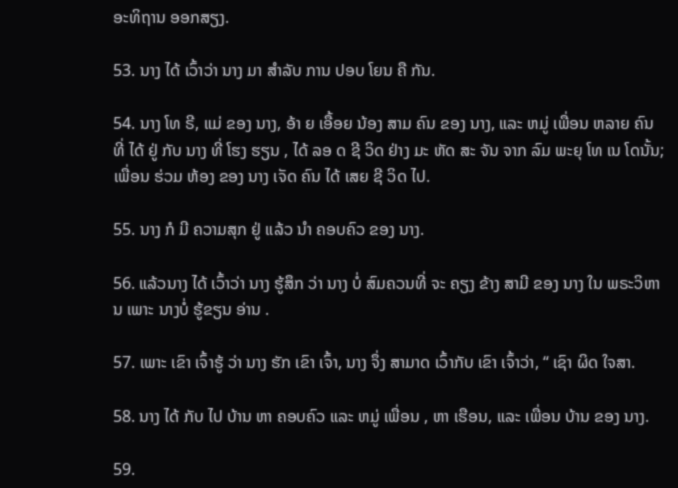ອະທິຖານ ອອກສຽງ.

53. ນາງ ໄດ້ ເວົ້າວ່າ ນາງ ມາ ສໍາລັບ ການ ປອບ ໂຍນ ຄື ກັນ.

54. ນາງ ໂທ ຣີ, ແມ່ ຂອງ ນາງ, ອ້າ ຍ ເອື້ອຍ ນ້ອງ ສາມ ຄົນ ຂອງ ນາງ, ແລະ ຫມູ່ ເພື່ອນ ຫລາຍ ຄົນ ທີ່ ໄດ້ ຢູ່ ກັບ ນາງ ທີ່ ໂຮງ ຮຽນ , ໄດ້ ລອ ດ ຊີ ວິດ ຢ່າງ ມະ ຫັດ ສະ ຈັນ ຈາກ ລົມ ພະຍຸ ໂທ ເນ ໂດນັ້ນ; ເພື່ອນ ຮ່ວມ ຫ້ອງ ຂອງ ນາງ ເຈັດ ຄົນ ໄດ້ ເສຍ ຊີ ວິດ ໄປ.

55. ນາງ ກໍ ມີ ຄວາມສຸກ ຢູ່ ແລ້ວ ນໍາ ຄອບຄົວ ຂອງ ນາງ.

56. ແລ້ວນາງ ໄດ້ ເວົ້າວ່າ ນາງ ຮູ້ສຶກ ວ່າ ນາງ ບໍ່ ສົມຄວນທີ່ ຈະ ຄຽງ ຂ້າງ ສາມີ ຂອງ ນາງ ໃນ ພຣະວິຫານ ເພາະ ນາງບໍ່ ຮູ້ຂຽນ ອ່ານ .

57. ເພາະ ເຂົາ ເຈົ້າຮູ້ ວ່າ ນາງ ຮັກ ເຂົາ ເຈົ້າ, ນາງ ຈຶ່ງ ສາມາດ ເວົ້າກັບ ເຂົາ ເຈົ້າວ່າ, “ ເຊົາ ຜິດ ໃຈສາ.

58. ນາງ ໄດ້ ກັບ ໄປ ບ້ານ ຫາ ຄອບຄົວ ແລະ ຫມູ່ ເພື່ອນ , ຫາ ເຮືອນ, ແລະ ເພື່ອນ ບ້ານ ຂອງ ນາງ.

59.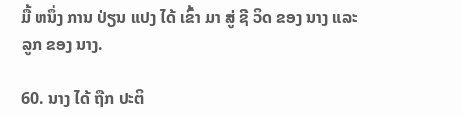ມື້ ຫນຶ່ງ ການ ປ່ຽນ ແປງ ໄດ້ ເຂົ້າ ມາ ສູ່ ຊີ ວິດ ຂອງ ນາງ ແລະ ລູກ ຂອງ ນາງ.

60. ນາງ ໄດ້ ຖືກ ປະຕິ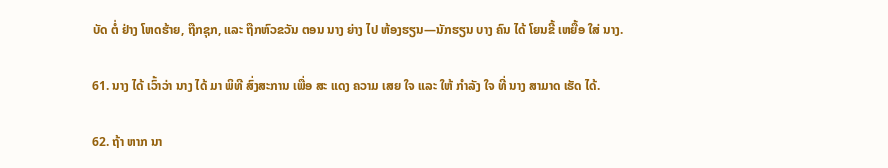ບັດ ຕໍ່ ຢ່າງ ໂຫດຮ້າຍ, ຖືກຊຸກ, ແລະ ຖືກຫົວຂວັນ ຕອນ ນາງ ຍ່າງ ໄປ ຫ້ອງຮຽນ—ນັກຮຽນ ບາງ ຄົນ ໄດ້ ໂຍນຂີ້ ເຫຍື້ອ ໃສ່ ນາງ.

61. ນາງ ໄດ້ ເວົ້າວ່າ ນາງ ໄດ້ ມາ ພິທີ ສົ່ງສະການ ເພື່ອ ສະ ແດງ ຄວາມ ເສຍ ໃຈ ແລະ ໃຫ້ ກໍາລັງ ໃຈ ທີ່ ນາງ ສາມາດ ເຮັດ ໄດ້.

62. ຖ້າ ຫາກ ນາ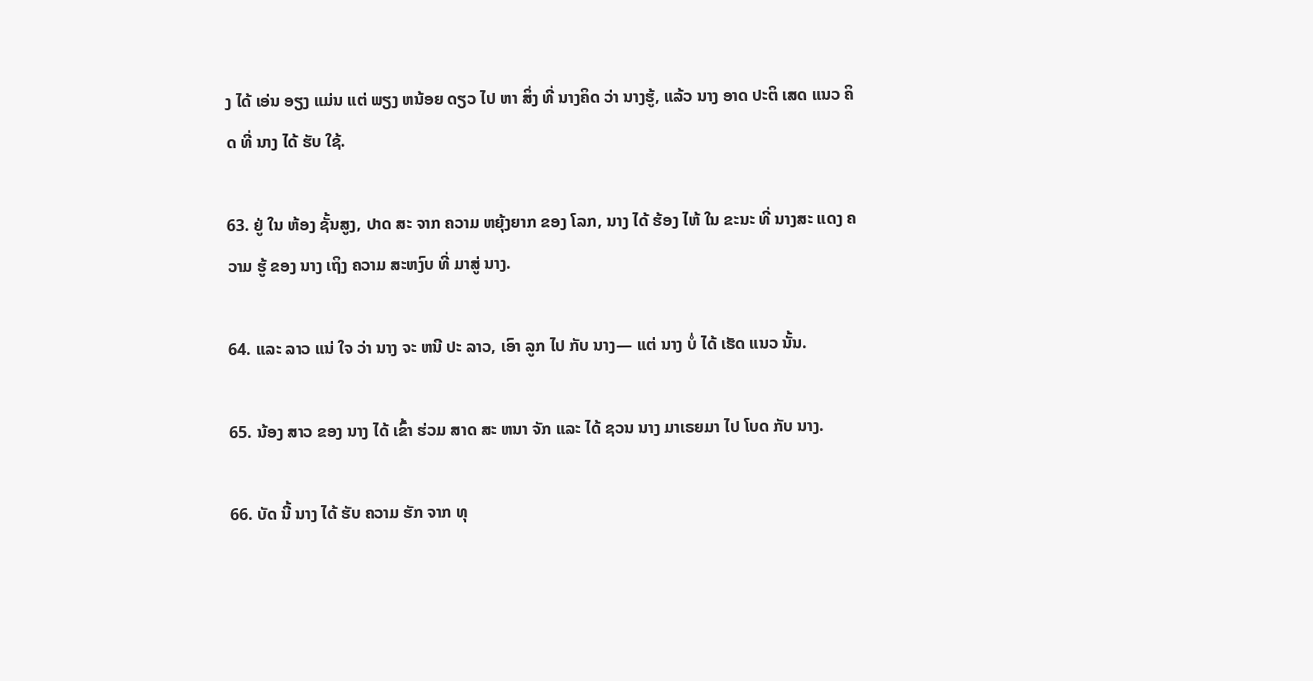ງ ໄດ້ ເອ່ນ ອຽງ ແມ່ນ ແຕ່ ພຽງ ຫນ້ອຍ ດຽວ ໄປ ຫາ ສິ່ງ ທີ່ ນາງຄິດ ວ່າ ນາງຮູ້, ແລ້ວ ນາງ ອາດ ປະຕິ ເສດ ແນວ ຄິດ ທີ່ ນາງ ໄດ້ ຮັບ ໃຊ້.

63. ຢູ່ ໃນ ຫ້ອງ ຊັ້ນສູງ, ປາດ ສະ ຈາກ ຄວາມ ຫຍຸ້ງຍາກ ຂອງ ໂລກ, ນາງ ໄດ້ ຮ້ອງ ໄຫ້ ໃນ ຂະນະ ທີ່ ນາງສະ ແດງ ຄວາມ ຮູ້ ຂອງ ນາງ ເຖິງ ຄວາມ ສະຫງົບ ທີ່ ມາສູ່ ນາງ.

64. ແລະ ລາວ ແນ່ ໃຈ ວ່າ ນາງ ຈະ ຫນີ ປະ ລາວ, ເອົາ ລູກ ໄປ ກັບ ນາງ— ແຕ່ ນາງ ບໍ່ ໄດ້ ເຮັດ ແນວ ນັ້ນ.

65. ນ້ອງ ສາວ ຂອງ ນາງ ໄດ້ ເຂົ້າ ຮ່ວມ ສາດ ສະ ຫນາ ຈັກ ແລະ ໄດ້ ຊວນ ນາງ ມາເຣຍມາ ໄປ ໂບດ ກັບ ນາງ.

66. ບັດ ນີ້ ນາງ ໄດ້ ຮັບ ຄວາມ ຮັກ ຈາກ ທຸ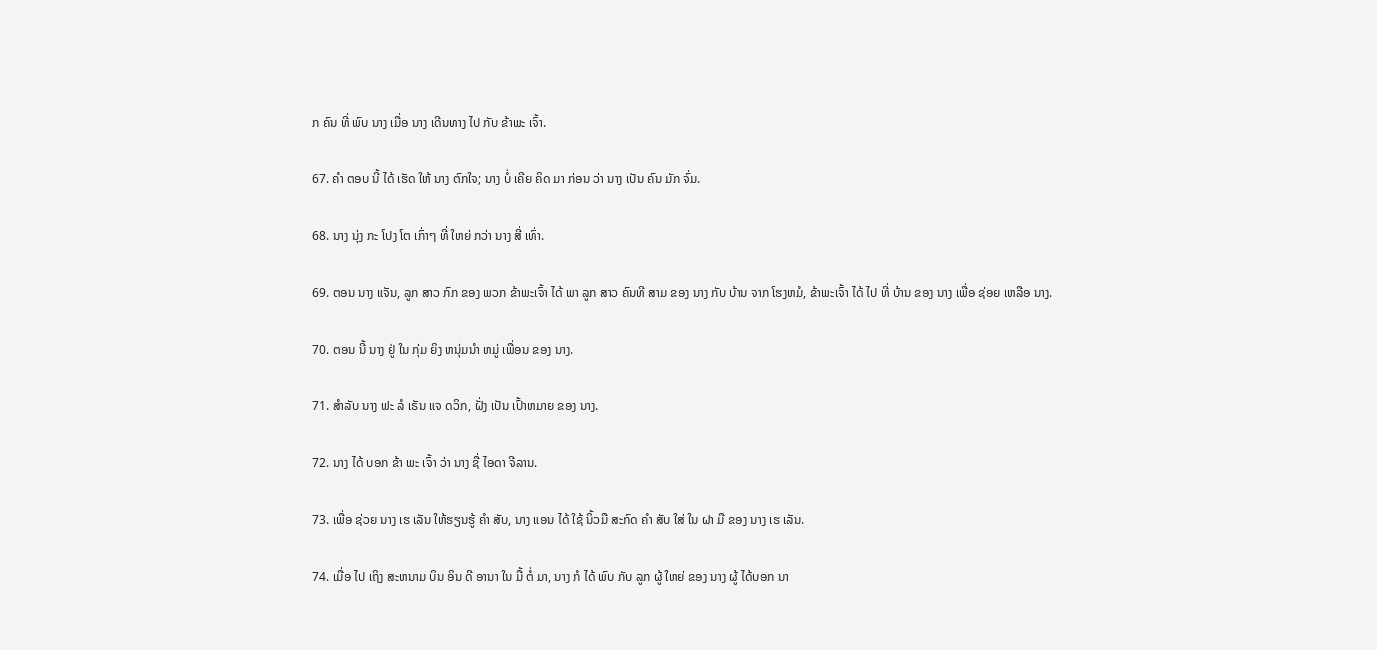ກ ຄົນ ທີ່ ພົບ ນາງ ເມື່ອ ນາງ ເດີນທາງ ໄປ ກັບ ຂ້າພະ ເຈົ້າ.

67. ຄໍາ ຕອບ ນີ້ ໄດ້ ເຮັດ ໃຫ້ ນາງ ຕົກໃຈ; ນາງ ບໍ່ ເຄີຍ ຄິດ ມາ ກ່ອນ ວ່າ ນາງ ເປັນ ຄົນ ມັກ ຈົ່ມ.

68. ນາງ ນຸ່ງ ກະ ໂປງ ໂຕ ເກົ່າໆ ທີ່ ໃຫຍ່ ກວ່າ ນາງ ສີ່ ເທົ່າ.

69. ຕອນ ນາງ ແຈັນ, ລູກ ສາວ ກົກ ຂອງ ພວກ ຂ້າພະເຈົ້າ ໄດ້ ພາ ລູກ ສາວ ຄົນທີ ສາມ ຂອງ ນາງ ກັບ ບ້ານ ຈາກ ໂຮງຫມໍ, ຂ້າພະເຈົ້າ ໄດ້ ໄປ ທີ່ ບ້ານ ຂອງ ນາງ ເພື່ອ ຊ່ອຍ ເຫລືອ ນາງ.

70. ຕອນ ນີ້ ນາງ ຢູ່ ໃນ ກຸ່ມ ຍິງ ຫນຸ່ມນໍາ ຫມູ່ ເພື່ອນ ຂອງ ນາງ.

71. ສໍາລັບ ນາງ ຟະ ລໍ ເຣັນ ແຈ ດວິກ, ຝັ່ງ ເປັນ ເປົ້າຫມາຍ ຂອງ ນາງ.

72. ນາງ ໄດ້ ບອກ ຂ້າ ພະ ເຈົ້າ ວ່າ ນາງ ຊື່ ໄອດາ ຈີລານ.

73. ເພື່ອ ຊ່ວຍ ນາງ ເຮ ເລັນ ໃຫ້ຮຽນຮູ້ ຄໍາ ສັບ, ນາງ ແອນ ໄດ້ ໃຊ້ ນິ້ວມື ສະກົດ ຄໍາ ສັບ ໃສ່ ໃນ ຝາ ມື ຂອງ ນາງ ເຮ ເລັນ.

74. ເມື່ອ ໄປ ເຖິງ ສະຫນາມ ບິນ ອິນ ດີ ອານາ ໃນ ມື້ ຕໍ່ ມາ, ນາງ ກໍ ໄດ້ ພົບ ກັບ ລູກ ຜູ້ ໃຫຍ່ ຂອງ ນາງ ຜູ້ ໄດ້ບອກ ນາ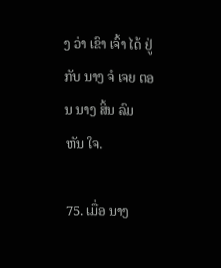ງ ວ່າ ເຂົາ ເຈົ້າ ໄດ້ ຢູ່ ກັບ ນາງ ຈໍ ເຈຍ ຕອນ ນາງ ສິ້ນ ລົມ ຫັນ ໃຈ.

75. ເມື່ອ ນາງ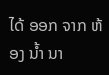ໄດ້ ອອກ ຈາກ ຫ້ອງ ນ້ຳ ນາ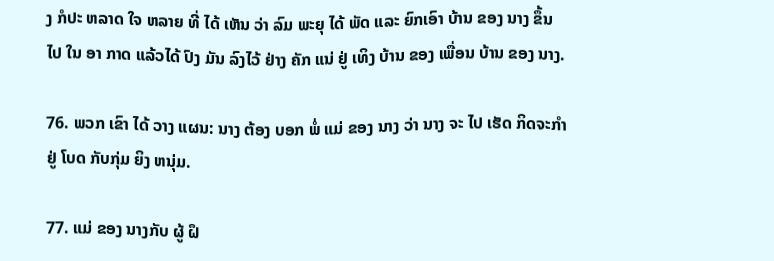ງ ກໍປະ ຫລາດ ໃຈ ຫລາຍ ທີ່ ໄດ້ ເຫັນ ວ່າ ລົມ ພະຍຸ ໄດ້ ພັດ ແລະ ຍົກເອົາ ບ້ານ ຂອງ ນາງ ຂຶ້ນ ໄປ ໃນ ອາ ກາດ ແລ້ວໄດ້ ປົງ ມັນ ລົງໄວ້ ຢ່າງ ຄັກ ແນ່ ຢູ່ ເທິງ ບ້ານ ຂອງ ເພື່ອນ ບ້ານ ຂອງ ນາງ.

76. ພວກ ເຂົາ ໄດ້ ວາງ ແຜນ: ນາງ ຕ້ອງ ບອກ ພໍ່ ແມ່ ຂອງ ນາງ ວ່າ ນາງ ຈະ ໄປ ເຮັດ ກິດຈະກໍາ ຢູ່ ໂບດ ກັບກຸ່ມ ຍິງ ຫນຸ່ມ.

77. ແມ່ ຂອງ ນາງກັບ ຜູ້ ຝຶ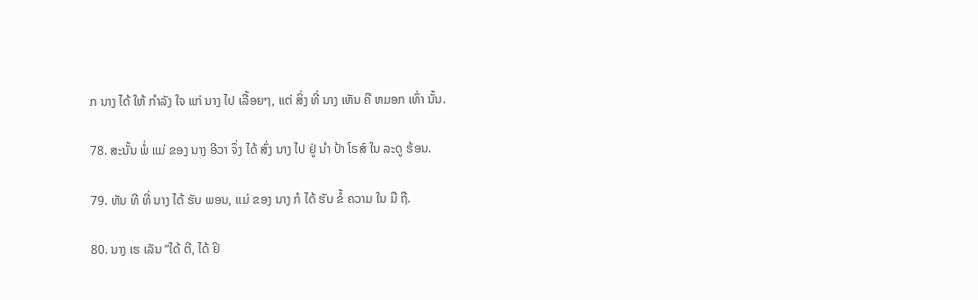ກ ນາງ ໄດ້ ໃຫ້ ກໍາລັງ ໃຈ ແກ່ ນາງ ໄປ ເລື້ອຍໆ, ແຕ່ ສິ່ງ ທີ່ ນາງ ເຫັນ ຄື ຫມອກ ເທົ່າ ນັ້ນ.

78. ສະນັ້ນ ພໍ່ ແມ່ ຂອງ ນາງ ອີວາ ຈຶ່ງ ໄດ້ ສົ່ງ ນາງ ໄປ ຢູ່ ນໍາ ປ້າ ໂຣສ໌ ໃນ ລະດູ ຮ້ອນ.

79. ທັນ ທີ ທີ່ ນາງ ໄດ້ ຮັບ ພອນ, ແມ່ ຂອງ ນາງ ກໍ ໄດ້ ຮັບ ຂໍ້ ຄວາມ ໃນ ມື ຖື.

80. ນາງ ເຮ ເລັນ “ໄດ້ ຕີ, ໄດ້ ຢິ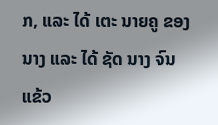ກ, ແລະ ໄດ້ ເຕະ ນາຍຄູ ຂອງ ນາງ ແລະ ໄດ້ ຊັດ ນາງ ຈົນ ແຂ້ວ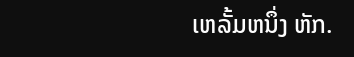ເຫລັ້ມຫນຶ່ງ ຫັກ.